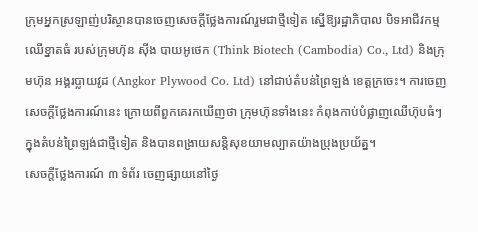ក្រុមអ្នកស្រឡាញ់បរិស្ថានបានចេញសេចក្ដីថ្លែងការណ៍រួមជាថ្មីទៀត ស្នើឱ្យរដ្ឋាភិបាល បិទអាជីវកម្មឈើខ្នាតធំ របស់ក្រុមហ៊ុន ស៊ីង បាយអូថេក (Think Biotech (Cambodia) Co., Ltd) និងក្រុមហ៊ុន អង្គរប្លាយវូដ (Angkor Plywood Co. Ltd) នៅជាប់តំបន់ព្រៃឡង់ ខេត្តក្រចេះ។ ការចេញសេចក្ដីថ្លែងការណ៍នេះ ក្រោយពីពួកគេរកឃើញថា ក្រុមហ៊ុនទាំងនេះ កំពុងកាប់បំផ្លាញឈើហ៊ុបធំៗ ក្នុងតំបន់ព្រៃឡង់ជាថ្មីទៀត និងបានពង្រាយសន្តិសុខយាមល្បាតយ៉ាងប្រុងប្រយ័ត្ន។
សេចក្ដីថ្លែងការណ៍ ៣ ទំព័រ ចេញផ្សាយនៅថ្ងៃ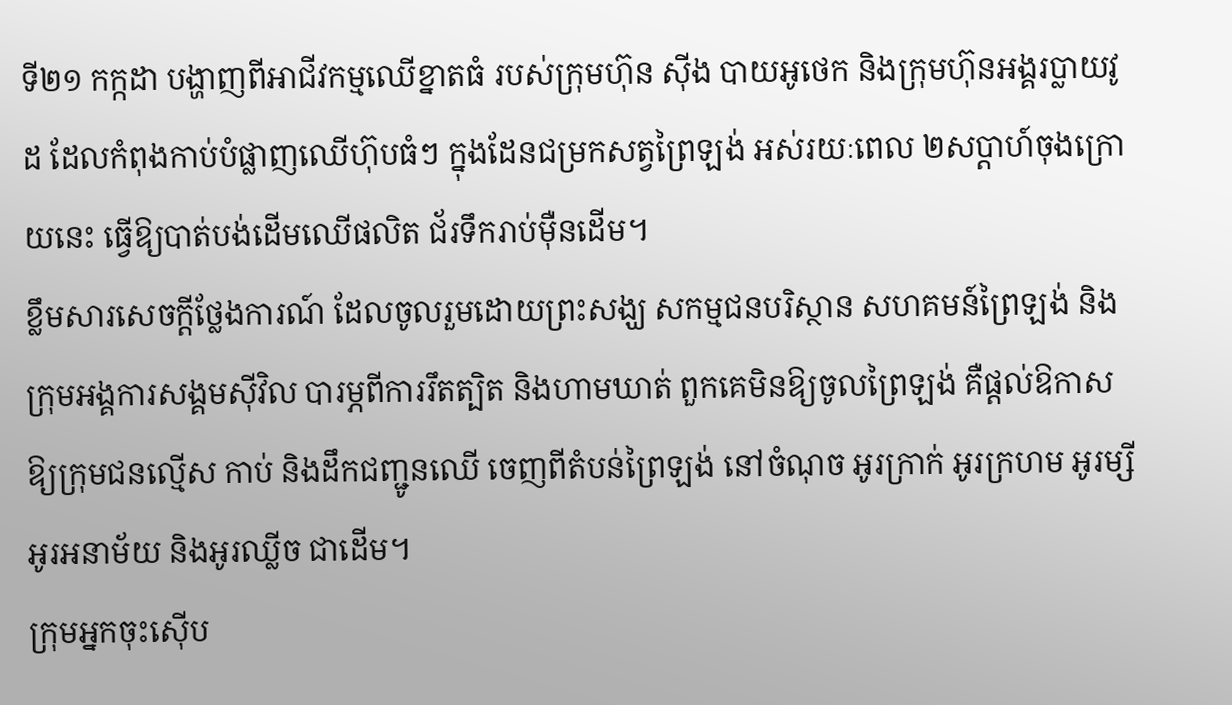ទី២១ កក្កដា បង្ហាញពីអាជីវកម្មឈើខ្នាតធំ របស់ក្រុមហ៊ុន ស៊ីង បាយអូថេក និងក្រុមហ៊ុនអង្គរប្លាយវូដ ដែលកំពុងកាប់បំផ្លាញឈើហ៊ុបធំៗ ក្នុងដែនជម្រកសត្វព្រៃឡង់ អស់រយៈពេល ២សប្ដាហ៍ចុងក្រោយនេះ ធ្វើឱ្យបាត់បង់ដើមឈើផលិត ជ័រទឹករាប់ម៉ឺនដើម។
ខ្លឹមសារសេចក្ដីថ្លែងការណ៍ ដែលចូលរួមដោយព្រះសង្ឃ សកម្មជនបរិស្ថាន សហគមន៍ព្រៃឡង់ និងក្រុមអង្គការសង្គមស៊ីវិល បារម្ភពីការរឹតត្បិត និងហាមឃាត់ ពួកគេមិនឱ្យចូលព្រៃឡង់ គឺផ្តល់ឱកាស ឱ្យក្រុមជនល្មើស កាប់ និងដឹកជញ្ជូនឈើ ចេញពីតំបន់ព្រៃឡង់ នៅចំណុច អូរក្រាក់ អូរក្រហម អូរម្សី អូរអនាម័យ និងអូរឈ្លីច ជាដើម។
ក្រុមអ្នកចុះស៊ើប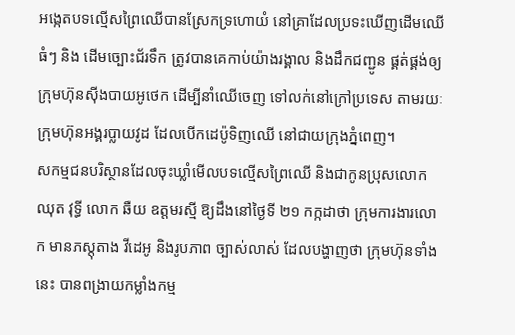អង្កេតបទល្មើសព្រៃឈើបានស្រែកទ្រហោយំ នៅគ្រាដែលប្រទះឃើញដើមឈើធំៗ និង ដើមច្បោះជ័រទឹក ត្រូវបានគេកាប់យ៉ាងរង្គាល និងដឹកជញ្ជូន ផ្គត់ផ្គង់ឲ្យក្រុមហ៊ុនស៊ីងបាយអូថេក ដើម្បីនាំឈើចេញ ទៅលក់នៅក្រៅប្រទេស តាមរយៈក្រុមហ៊ុនអង្គរប្លាយវូដ ដែលបើកដេប៉ូទិញឈើ នៅជាយក្រុងភ្នំពេញ។
សកម្មជនបរិស្ថានដែលចុះឃ្លាំមើលបទល្មើសព្រៃឈើ និងជាកូនប្រុសលោក ឈុត វុទ្ធី លោក ឆឺយ ឧត្តមរស្មី ឱ្យដឹងនៅថ្ងៃទី ២១ កក្កដាថា ក្រុមការងារលោក មានភស្តុតាង វីដេអូ និងរូបភាព ច្បាស់លាស់ ដែលបង្ហាញថា ក្រុមហ៊ុនទាំងនេះ បានពង្រាយកម្លាំងកម្ម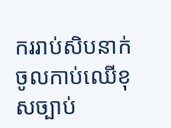កររាប់សិបនាក់ ចូលកាប់ឈើខុសច្បាប់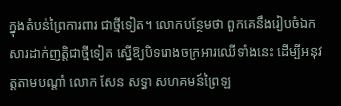ក្នុងតំបន់ព្រៃការពារ ជាថ្មីទៀត។ លោកបន្ថែមថា ពួកគេនឹងរៀបចំឯកសារដាក់ញត្តិជាថ្មីទៀត ស្នើឱ្យបិទរោងចក្រអារឈើទាំងនេះ ដើម្បីអនុវត្តតាមបណ្តាំ លោក សែន សទ្ធា សហគមន៍ព្រៃឡ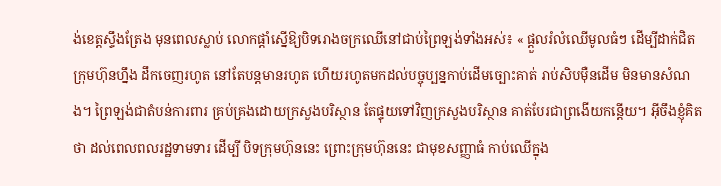ង់ខេត្តស្ទឹងត្រែង មុនពេលស្លាប់ លោកផ្តាំស្នើឱ្យបិទរោងចក្រឈើនៅជាប់ព្រៃឡង់ទាំងអស់៖ « ផ្ដួលរំលំឈើមូលធំៗ ដើម្បីដាក់ជិតក្រុមហ៊ុនហ្នឹង ដឹកចេញរហូត នៅតែបន្តមានរហូត ហើយរហូតមកដល់បច្ចុប្បន្នកាប់ដើមច្បោះគាត់ រាប់សិបម៉ឺនដើម មិនមានសំណង។ ព្រៃឡង់ជាតំបន់ការពារ គ្រប់គ្រងដោយក្រសួងបរិស្ថាន តែផ្ទុយទៅវិញក្រសួងបរិស្ថាន គាត់បែរជាព្រងើយកន្តើយ។ អ៊ីចឹងខ្ញុំគិតថា ដល់ពេលពលរដ្ឋទាមទារ ដើម្បី បិទក្រុមហ៊ុននេះ ព្រោះក្រុមហ៊ុននេះ ជាមុខសញ្ញាធំ កាប់ឈើក្នុង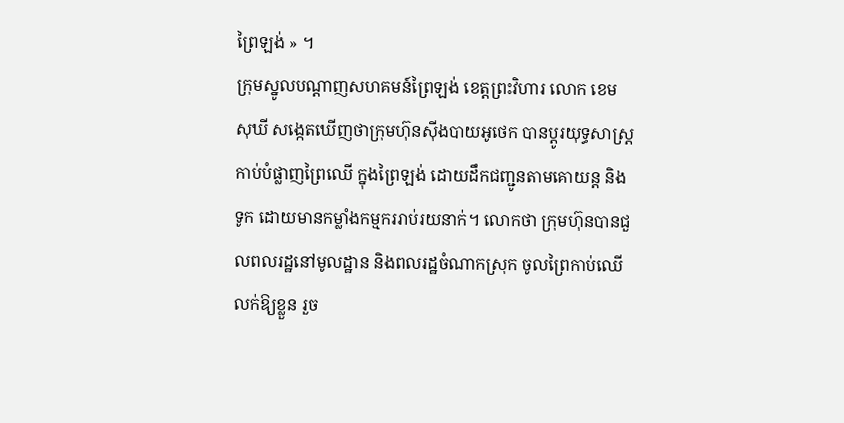ព្រៃឡង់ » ។
ក្រុមស្នូលបណ្ដាញសហគមន៍ព្រៃឡង់ ខេត្តព្រះវិហារ លោក ខេម សុឃី សង្កេតឃើញថាក្រុមហ៊ុនស៊ីងបាយអូថេក បានប្ដូរយុទ្ធសាស្ត្រកាប់បំផ្លាញព្រៃឈើ ក្នុងព្រៃឡង់ ដោយដឹកជញ្ជូនតាមគោយន្ត និង ទូក ដោយមានកម្លាំងកម្មកររាប់រយនាក់។ លោកថា ក្រុមហ៊ុនបានជួលពលរដ្ឋនៅមូលដ្ឋាន និងពលរដ្ឋចំណាកស្រុក ចូលព្រៃកាប់ឈើលក់ឱ្យខ្លួន រួច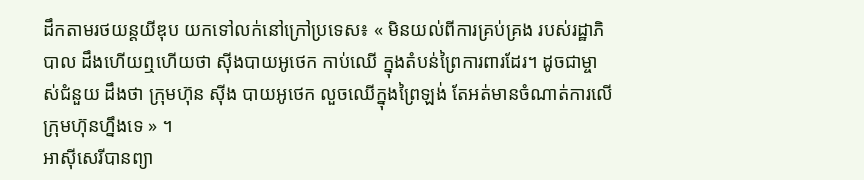ដឹកតាមរថយន្តយីឌុប យកទៅលក់នៅក្រៅប្រទេស៖ « មិនយល់ពីការគ្រប់គ្រង របស់រដ្ឋាភិបាល ដឹងហើយឮហើយថា ស៊ីងបាយអូថេក កាប់ឈើ ក្នុងតំបន់ព្រៃការពារដែរ។ ដូចជាម្ចាស់ជំនួយ ដឹងថា ក្រុមហ៊ុន ស៊ីង បាយអូថេក លួចឈើក្នុងព្រៃឡង់ តែអត់មានចំណាត់ការលើក្រុមហ៊ុនហ្នឹងទេ » ។
អាស៊ីសេរីបានព្យា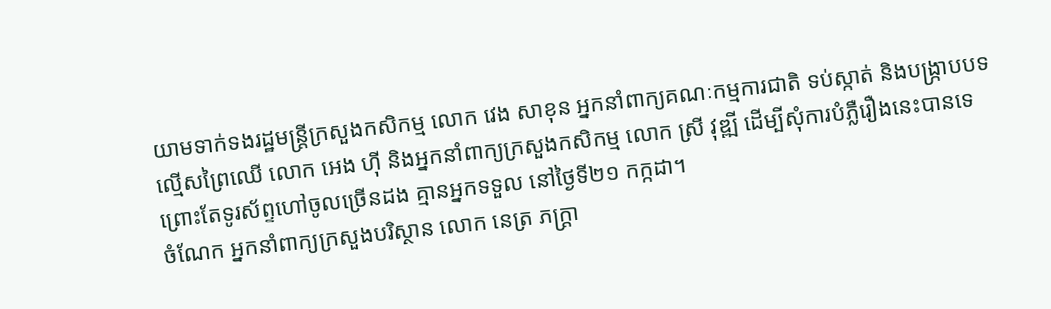យាមទាក់ទងរដ្ឋមន្ត្រីក្រសួងកសិកម្ម លោក វេង សាខុន អ្នកនាំពាក្យគណៈកម្មការជាតិ ទប់ស្កាត់ និងបង្ក្រាបបទល្មើសព្រៃឈើ លោក អេង ហ៊ី និងអ្នកនាំពាក្យក្រសួងកសិកម្ម លោក ស្រី វុឌ្ឍី ដើម្បីសុំការបំភ្លឺរឿងនេះបានទេ ព្រោះតែទូរស័ព្ទហៅចូលច្រើនដង គ្មានអ្នកទទួល នៅថ្ងៃទី២១ កក្កដា។
ចំណែក អ្នកនាំពាក្យក្រសួងបរិស្ថាន លោក នេត្រ ភក្ត្រា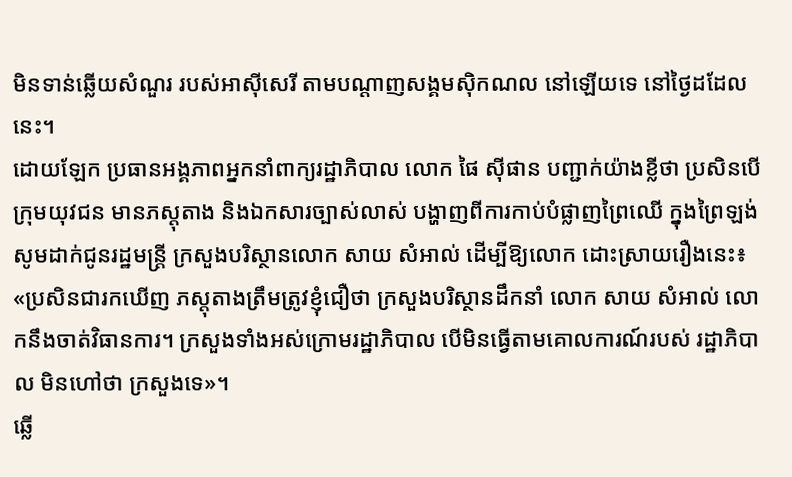មិនទាន់ឆ្លើយសំណួរ របស់អាស៊ីសេរី តាមបណ្តាញសង្គមស៊ិកណល នៅឡើយទេ នៅថ្ងៃដដែលនេះ។
ដោយឡែក ប្រធានអង្គភាពអ្នកនាំពាក្យរដ្ឋាភិបាល លោក ផៃ ស៊ីផាន បញ្ជាក់យ៉ាងខ្លីថា ប្រសិនបើក្រុមយុវជន មានភស្តុតាង និងឯកសារច្បាស់លាស់ បង្ហាញពីការកាប់បំផ្លាញព្រៃឈើ ក្នុងព្រៃឡង់ សូមដាក់ជូនរដ្ឋមន្ត្រី ក្រសួងបរិស្ថានលោក សាយ សំអាល់ ដើម្បីឱ្យលោក ដោះស្រាយរឿងនេះ៖ «ប្រសិនជារកឃើញ ភស្តុតាងត្រឹមត្រូវខ្ញុំជឿថា ក្រសួងបរិស្ថានដឹកនាំ លោក សាយ សំអាល់ លោកនឹងចាត់វិធានការ។ ក្រសួងទាំងអស់ក្រោមរដ្ឋាភិបាល បើមិនធ្វើតាមគោលការណ៍របស់ រដ្ឋាភិបាល មិនហៅថា ក្រសួងទេ»។
ឆ្លើ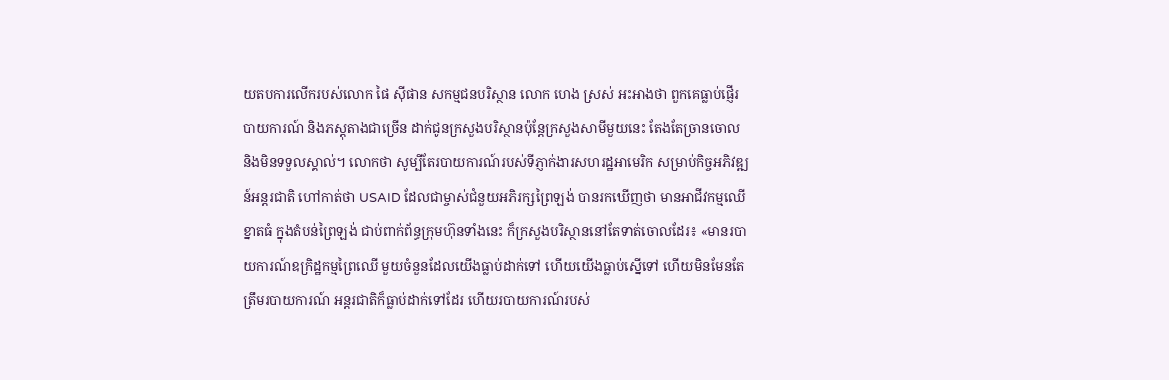យតបការលើករបស់លោក ផៃ ស៊ីផាន សកម្មជនបរិស្ថាន លោក ហេង ស្រស់ អះអាងថា ពួកគេធ្លាប់ផ្ញើរបាយការណ៍ និងភស្តុតាងជាច្រើន ដាក់ជូនក្រសួងបរិស្ថានប៉ុន្តែក្រសួងសាមីមួយនេះ តែងតែច្រានចោល និងមិនទទួលស្គាល់។ លោកថា សូម្បីតែរបាយការណ៍របស់ទីភ្ញាក់ងារសហរដ្ឋអាមេរិក សម្រាប់កិច្ចអភិវឌ្ឍន៍អន្តរជាតិ ហៅកាត់ថា USAID ដែលជាម្ចាស់ជំនួយអភិរក្សព្រៃឡង់ បានរកឃើញថា មានអាជីវកម្មឈើខ្នាតធំ ក្នុងតំបន់ព្រៃឡង់ ជាប់ពាក់ព័ន្ធក្រុមហ៊ុនទាំងនេះ ក៏ក្រសួងបរិស្ថាននៅតែទាត់ចោលដែរ៖ «មានរបាយការណ៍ឧក្រិដ្ឋកម្មព្រៃឈើ មួយចំនួនដែលយើងធ្លាប់ដាក់ទៅ ហើយយើងធ្លាប់ស្នើទៅ ហើយមិនមែនតែត្រឹមរបាយការណ៍ អន្តរជាតិក៏ធ្លាប់ដាក់ទៅដែរ ហើយរបាយការណ៍របស់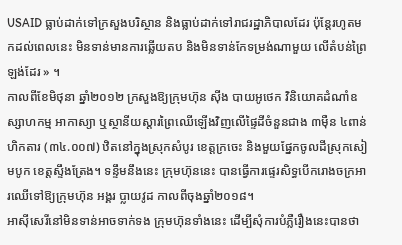USAID ធ្លាប់ដាក់ទៅក្រសួងបរិស្ថាន និងធ្លាប់ដាក់ទៅរាជរដ្ឋាភិបាលដែរ ប៉ុន្តែរហូតមកដល់ពេលនេះ មិនទាន់មានការឆ្លើយតប និងមិនទាន់កែទម្រង់ណាមួយ លើតំបន់ព្រៃឡង់ដែរ » ។
កាលពីខែមិថុនា ឆ្នាំ២០១២ ក្រសួងឱ្យក្រុមហ៊ុន ស៊ីង បាយអូថេក វិនិយោគដំណាំឧស្សាហកម្ម អាកាស្យា ឬស្ថានីយស្ដារព្រៃឈើឡើងវិញលើផ្ទៃដីចំនួនជាង ៣ម៉ឺន ៤ពាន់ហិកតារ (៣៤.០០៧) ឋិតនៅក្នុងស្រុកសំបូរ ខេត្តក្រចេះ និងមួយផ្នែកចូលដីស្រុកសៀមបូក ខេត្តស្ទឹងត្រែង។ ទន្ទឹមនឹងនេះ ក្រុមហ៊ុននេះ បានធ្វើការផ្ទេរសិទ្ធបើករោងចក្រអារឈើទៅឱ្យក្រុមហ៊ុន អង្គរ ប្លាយវូដ កាលពីចុងឆ្នាំ២០១៨។
អាស៊ីសេរីនៅមិនទាន់អាចទាក់ទង ក្រុមហ៊ុនទាំងនេះ ដើម្បីសុំការបំភ្លឺរឿងនេះបានថា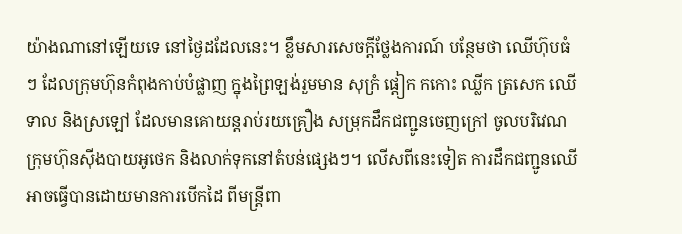យ៉ាងណានៅឡើយទេ នៅថ្ងៃដដែលនេះ។ ខ្លឹមសារសេចក្ដីថ្លែងការណ៍ បន្ថែមថា ឈើហ៊ុបធំៗ ដែលក្រុមហ៊ុនកំពុងកាប់បំផ្លាញ ក្នុងព្រៃឡង់រួមមាន សុក្រំ ផ្ដៀក កកោះ ឈ្លីក ត្រសេក ឈើទាល និងស្រឡៅ ដែលមានគោយន្តរាប់រយគ្រឿង សម្រុកដឹកជញ្ជូនចេញក្រៅ ចូលបរិវេណក្រុមហ៊ុនស៊ីងបាយអូថេក និងលាក់ទុកនៅតំបន់ផ្សេងៗ។ លើសពីនេះទៀត ការដឹកជញ្ជូនឈើ អាចធ្វើបានដោយមានការបើកដៃ ពីមន្ត្រីពា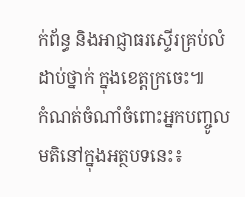ក់ព័ន្ធ និងអាជ្ញាធរស្ទើរគ្រប់លំដាប់ថ្នាក់ ក្នុងខេត្តក្រចេះ៕
កំណត់ចំណាំចំពោះអ្នកបញ្ចូលមតិនៅក្នុងអត្ថបទនេះ៖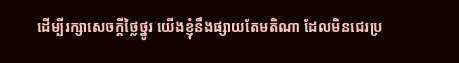ដើម្បីរក្សាសេចក្ដីថ្លៃថ្នូរ យើងខ្ញុំនឹងផ្សាយតែមតិណា ដែលមិនជេរប្រ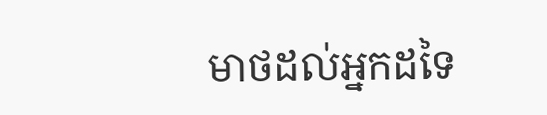មាថដល់អ្នកដទៃ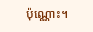ប៉ុណ្ណោះ។